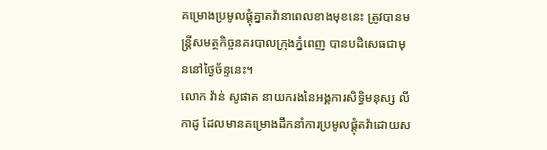គម្រោងប្រមូលផ្តុំគ្នាតវ៉ានាពេលខាងមុខនេះ ត្រូវបានមន្រ្តីសមត្ថកិច្ចនគរបាលក្រុងភ្នំពេញ បានបដិសេធជាមុននៅថៃ្ងច័ន្ទនេះ។
លោក វ៉ាន់ សូផាត នាយករងនៃអង្គការសិទ្ធិមនុស្ស លីកាដូ ដែលមានគម្រោងដឹកនាំការប្រមូលផ្តុំតវ៉ាដោយស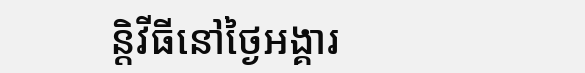ន្តិវីធីនៅថៃ្ងអង្គារ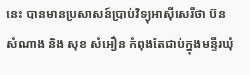នេះ បានមានប្រសាសន៍ប្រាប់វិទ្យុអាស៊ីសេរីថា ប៊ន សំណាង និង សុខ សំអឿន កំពុងតែជាប់ក្នុងមន្ទីរឃុំ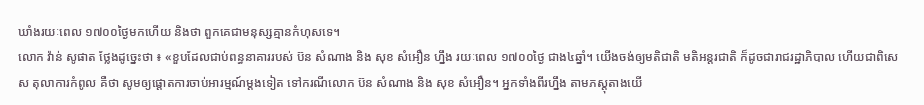ឃាំងរយៈពេល ១៧០០ថៃ្ងមកហើយ និងថា ពួកគេជាមនុស្សគ្មានកំហុសទេ។
លោក វ៉ាន់ សូផាត ថ្លែងដូច្នេះថា ៖ «ខួបដែលជាប់ពន្ធនាគាររបស់ ប៊ន សំណាង និង សុខ សំអឿន ហ្នឹង រយៈពេល ១៧០០ថ្ងៃ ជាង៤ឆ្នាំ។ យើងចង់ឲ្យមតិជាតិ មតិអន្តរជាតិ ក៏ដូចជារាជរដ្ឋាភិបាល ហើយជាពិសេស តុលាការកំពូល គឺថា សូមឲ្យផ្ដោតការចាប់អារម្មណ៍ម្ដងទៀត ទៅករណីលោក ប៊ន សំណាង និង សុខ សំអឿន។ អ្នកទាំងពីរហ្នឹង តាមភស្តុតាងយើ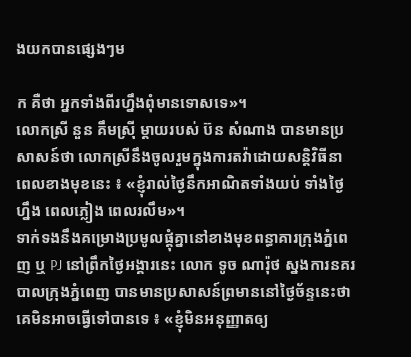ងយកបានផ្សេងៗម

ក គឺថា អ្នកទាំងពីរហ្នឹងពុំមានទោសទេ»។
លោកស្រី នួន គឹមស្រ៊ី ម្តាយរបស់ ប៊ន សំណាង បានមានប្រសាសន៍ថា លោកស្រីនឹងចូលរួមក្នុងការតវ៉ាដោយសន្តិវិធីនាពេលខាងមុខនេះ ៖ «ខ្ញុំរាល់ថ្ងៃនឹកអាណិតទាំងយប់ ទាំងថ្ងៃហ្នឹង ពេលភ្លៀង ពេលរលឹម»។
ទាក់ទងនឹងគម្រោងប្រមូលផ្តុំគ្នានៅខាងមុខពន្ធាគារក្រុងភ្នំពេញ ឬ PJ នៅព្រឹកថ្ងៃអង្គារនេះ លោក ទូច ណារ៉ុថ ស្នងការនគរបាលក្រុងភ្នំពេញ បានមានប្រសាសន៍ព្រមាននៅថៃ្ងច័ន្ទនេះថា គេមិនអាចធ្វើទៅបានទេ ៖ «ខ្ញុំមិនអនុញ្ញាតឲ្យ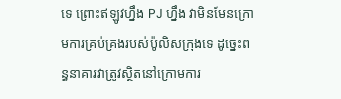ទេ ព្រោះឥឡូវហ្នឹង PJ ហ្នឹង វាមិនមែនក្រោមការគ្រប់គ្រងរបស់ប៉ូលិសក្រុងទេ ដូច្នេះពន្ធនាគារវាត្រូវស្ថិតនៅក្រោមការ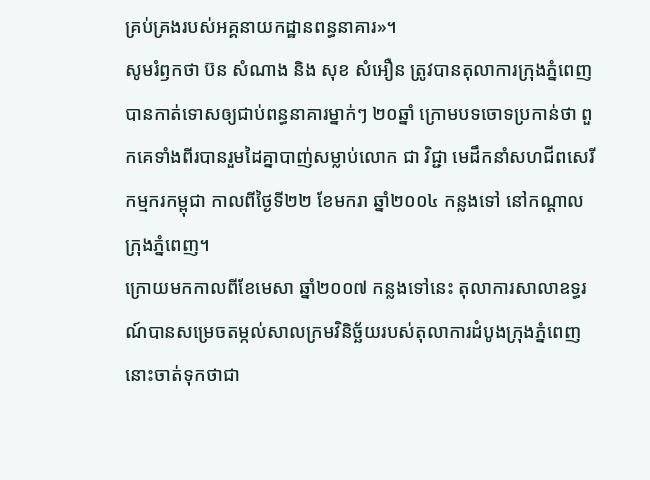គ្រប់គ្រងរបស់អគ្គនាយកដ្ឋានពន្ធនាគារ»។
សូមរំឭកថា ប៊ន សំណាង និង សុខ សំអឿន ត្រូវបានតុលាការក្រុងភ្នំពេញបានកាត់ទោសឲ្យជាប់ពន្ធនាគារម្នាក់ៗ ២០ឆ្នាំ ក្រោមបទចោទប្រកាន់ថា ពួកគេទាំងពីរបានរួមដៃគ្នាបាញ់សម្លាប់លោក ជា វិជ្ជា មេដឹកនាំសហជីពសេរីកម្មករកម្ពុជា កាលពីថៃ្ងទី២២ ខែមករា ឆ្នាំ២០០៤ កន្លងទៅ នៅកណ្តាលក្រុងភ្នំពេញ។
ក្រោយមកកាលពីខែមេសា ឆ្នាំ២០០៧ កន្លងទៅនេះ តុលាការសាលាឧទ្ធរណ៍បានសម្រេចតម្កល់សាលក្រមវិនិច្ឆ័យរបស់តុលាការដំបូងក្រុងភ្នំពេញនោះចាត់ទុកថាជា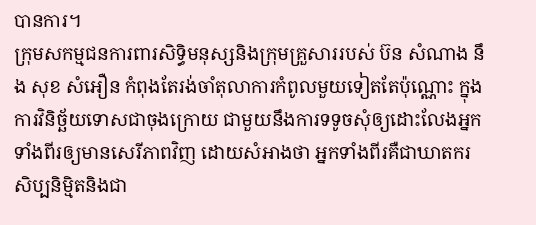បានការ។
ក្រុមសកម្មជនការពារសិទ្ធិមនុស្សនិងក្រុមគ្រួសាររបស់ ប៊ន សំណាង នឹង សុខ សំអឿន កំពុងតែរង់ចាំតុលាការកំពូលមួយទៀតតែប៉ុណ្ណោះ ក្នុងការវិនិច្ឆ័យទោសជាចុងក្រោយ ជាមួយនឹងការទទូចសុំឲ្យដោះលែងអ្នកទាំងពីរឲ្យមានសេរីភាពវិញ ដោយសំអាងថា អ្នកទាំងពីរគឺជាឃាតករសិប្បនិម្មិតនិងជា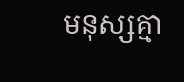មនុស្សគ្មា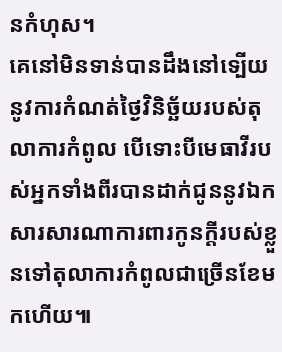នកំហុស។
គេនៅមិនទាន់បានដឹងនៅទ្បើយនូវការកំណត់ថៃ្ងវិនិច្ឆ័យរបស់តុលាការកំពូល បើទោះបីមេធាវីរបស់អ្នកទាំងពីរបានដាក់ជូននូវឯកសារសារណាការពារកូនក្តីរបស់ខ្លួនទៅតុលាការកំពូលជាច្រើនខែមកហើយ៕